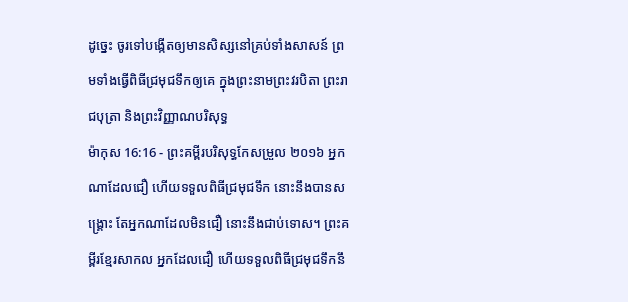ដូច្នេះ ចូរទៅបង្កើតឲ្យមានសិស្សនៅគ្រប់ទាំងសាសន៍ ព្រមទាំងធ្វើពិធីជ្រមុជទឹកឲ្យគេ ក្នុងព្រះនាមព្រះវរបិតា ព្រះរាជបុត្រា និងព្រះវិញ្ញាណបរិសុទ្ធ
ម៉ាកុស 16:16 - ព្រះគម្ពីរបរិសុទ្ធកែសម្រួល ២០១៦ អ្នកណាដែលជឿ ហើយទទួលពិធីជ្រមុជទឹក នោះនឹងបានសង្គ្រោះ តែអ្នកណាដែលមិនជឿ នោះនឹងជាប់ទោស។ ព្រះគម្ពីរខ្មែរសាកល អ្នកដែលជឿ ហើយទទួលពិធីជ្រមុជទឹកនឹ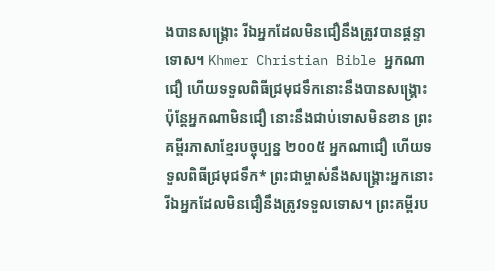ងបានសង្គ្រោះ រីឯអ្នកដែលមិនជឿនឹងត្រូវបានផ្ដន្ទាទោស។ Khmer Christian Bible អ្នកណាជឿ ហើយទទួលពិធីជ្រមុជទឹកនោះនឹងបានសង្គ្រោះ ប៉ុន្ដែអ្នកណាមិនជឿ នោះនឹងជាប់ទោសមិនខាន ព្រះគម្ពីរភាសាខ្មែរបច្ចុប្បន្ន ២០០៥ អ្នកណាជឿ ហើយទទួលពិធីជ្រមុជទឹក* ព្រះជាម្ចាស់នឹងសង្គ្រោះអ្នកនោះ រីឯអ្នកដែលមិនជឿនឹងត្រូវទទួលទោស។ ព្រះគម្ពីរប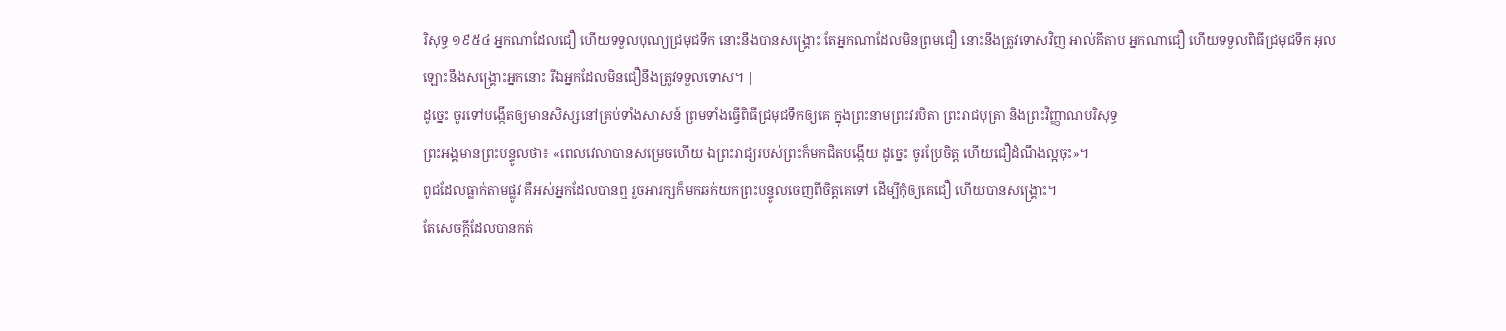រិសុទ្ធ ១៩៥៤ អ្នកណាដែលជឿ ហើយទទួលបុណ្យជ្រមុជទឹក នោះនឹងបានសង្គ្រោះ តែអ្នកណាដែលមិនព្រមជឿ នោះនឹងត្រូវទោសវិញ អាល់គីតាប អ្នកណាជឿ ហើយទទួលពិធីជ្រមុជទឹក អុលឡោះនឹងសង្គ្រោះអ្នកនោះ រីឯអ្នកដែលមិនជឿនឹងត្រូវទទួលទោស។ |
ដូច្នេះ ចូរទៅបង្កើតឲ្យមានសិស្សនៅគ្រប់ទាំងសាសន៍ ព្រមទាំងធ្វើពិធីជ្រមុជទឹកឲ្យគេ ក្នុងព្រះនាមព្រះវរបិតា ព្រះរាជបុត្រា និងព្រះវិញ្ញាណបរិសុទ្ធ
ព្រះអង្គមានព្រះបន្ទូលថា៖ «ពេលវេលាបានសម្រេចហើយ ឯព្រះរាជ្យរបស់ព្រះក៏មកជិតបង្កើយ ដូច្នេះ ចូរប្រែចិត្ត ហើយជឿដំណឹងល្អចុះ»។
ពូជដែលធ្លាក់តាមផ្លូវ គឺអស់អ្នកដែលបានឮ រួចអារក្សក៏មកឆក់យកព្រះបន្ទូលចេញពីចិត្តគេទៅ ដើម្បីកុំឲ្យគេជឿ ហើយបានសង្គ្រោះ។
តែសេចក្ដីដែលបានកត់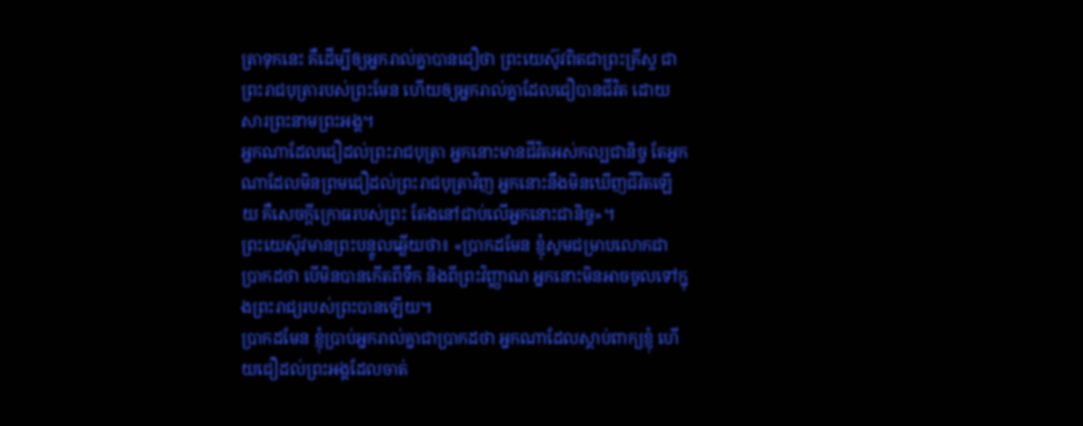ត្រាទុកនេះ គឺដើម្បីឲ្យអ្នករាល់គ្នាបានជឿថា ព្រះយេស៊ូវពិតជាព្រះគ្រីស្ទ ជាព្រះរាជបុត្រារបស់ព្រះមែន ហើយឲ្យអ្នករាល់គ្នាដែលជឿបានជីវិត ដោយសារព្រះនាមព្រះអង្គ។
អ្នកណាដែលជឿដល់ព្រះរាជបុត្រា អ្នកនោះមានជីវិតអស់កល្បជានិច្ច តែអ្នកណាដែលមិនព្រមជឿដល់ព្រះរាជបុត្រាវិញ អ្នកនោះនឹងមិនឃើញជីវិតឡើយ គឺសេចក្តីក្រោធរបស់ព្រះ តែងនៅជាប់លើអ្នកនោះជានិច្ច»។
ព្រះយេស៊ូវមានព្រះបន្ទូលឆ្លើយថា៖ «ប្រាកដមែន ខ្ញុំសូមជម្រាបលោកជាប្រាកដថា បើមិនបានកើតពីទឹក និងពីព្រះវិញ្ញាណ អ្នកនោះមិនអាចចូលទៅក្នុងព្រះរាជ្យរបស់ព្រះបានឡើយ។
ប្រាកដមែន ខ្ញុំប្រាប់អ្នករាល់គ្នាជាប្រាកដថា អ្នកណាដែលស្តាប់ពាក្យខ្ញុំ ហើយជឿដល់ព្រះអង្គដែលចាត់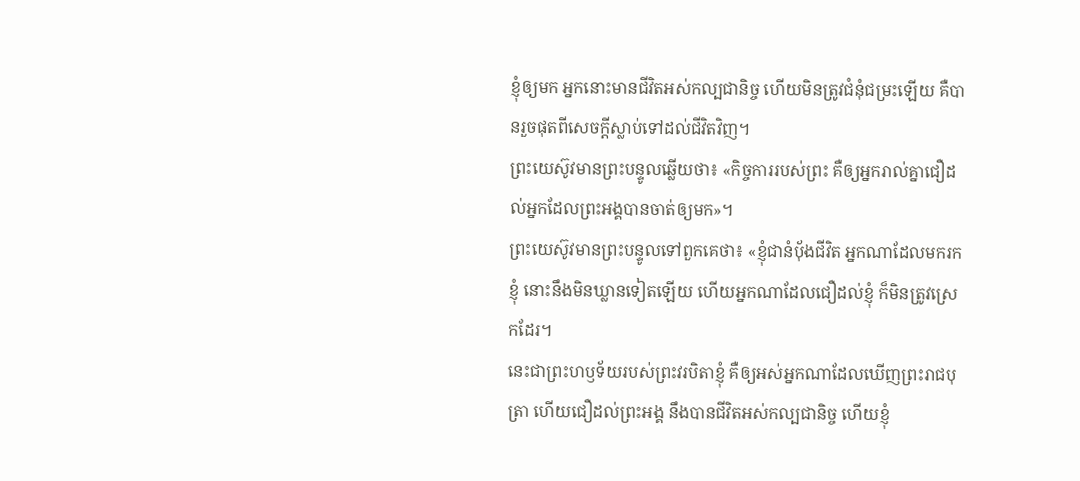ខ្ញុំឲ្យមក អ្នកនោះមានជីវិតអស់កល្បជានិច្ច ហើយមិនត្រូវជំនុំជម្រះឡើយ គឺបានរួចផុតពីសេចក្តីស្លាប់ទៅដល់ជីវិតវិញ។
ព្រះយេស៊ូវមានព្រះបន្ទូលឆ្លើយថា៖ «កិច្ចការរបស់ព្រះ គឺឲ្យអ្នករាល់គ្នាជឿដល់អ្នកដែលព្រះអង្គបានចាត់ឲ្យមក»។
ព្រះយេស៊ូវមានព្រះបន្ទូលទៅពួកគេថា៖ «ខ្ញុំជានំបុ័ងជីវិត អ្នកណាដែលមករកខ្ញុំ នោះនឹងមិនឃ្លានទៀតឡើយ ហើយអ្នកណាដែលជឿដល់ខ្ញុំ ក៏មិនត្រូវស្រេកដែរ។
នេះជាព្រះហឫទ័យរបស់ព្រះវរបិតាខ្ញុំ គឺឲ្យអស់អ្នកណាដែលឃើញព្រះរាជបុត្រា ហើយជឿដល់ព្រះអង្គ នឹងបានជីវិតអស់កល្បជានិច្ច ហើយខ្ញុំ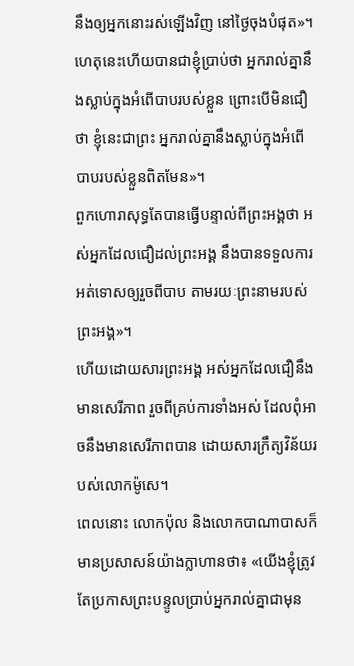នឹងឲ្យអ្នកនោះរស់ឡើងវិញ នៅថ្ងៃចុងបំផុត»។
ហេតុនេះហើយបានជាខ្ញុំប្រាប់ថា អ្នករាល់គ្នានឹងស្លាប់ក្នុងអំពើបាបរបស់ខ្លួន ព្រោះបើមិនជឿថា ខ្ញុំនេះជាព្រះ អ្នករាល់គ្នានឹងស្លាប់ក្នុងអំពើបាបរបស់ខ្លួនពិតមែន»។
ពួកហោរាសុទ្ធតែបានធ្វើបន្ទាល់ពីព្រះអង្គថា អស់អ្នកដែលជឿដល់ព្រះអង្គ នឹងបានទទួលការអត់ទោសឲ្យរួចពីបាប តាមរយៈព្រះនាមរបស់ព្រះអង្គ»។
ហើយដោយសារព្រះអង្គ អស់អ្នកដែលជឿនឹងមានសេរីភាព រួចពីគ្រប់ការទាំងអស់ ដែលពុំអាចនឹងមានសេរីភាពបាន ដោយសារក្រឹត្យវិន័យរបស់លោកម៉ូសេ។
ពេលនោះ លោកប៉ុល និងលោកបាណាបាសក៏មានប្រសាសន៍យ៉ាងក្លាហានថា៖ «យើងខ្ញុំត្រូវតែប្រកាសព្រះបន្ទូលប្រាប់អ្នករាល់គ្នាជាមុន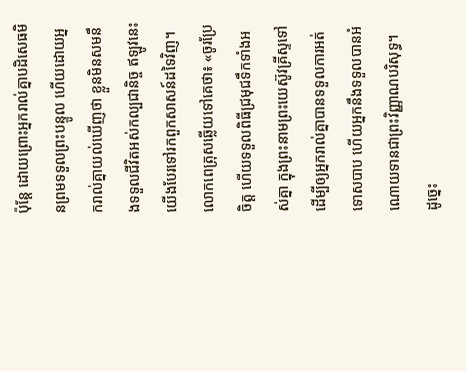ប៉ុន្តែ ដោយព្រោះអ្នករាល់គ្នាបដិសេធមិនព្រមទទួលព្រះបន្ទូល ហើយដោយអ្នករាល់គ្នាយល់ឃើញថា ខ្លួនមិនសមនឹងទទួលជីវិតអស់កល្បជានិច្ច ឥឡូវនេះ យើងបែរទៅរកពួកសាសន៍ដទៃវិញ។
លោកពេត្រុសឆ្លើយទៅគេថា៖ «ចូរប្រែចិត្ត ហើយទទួលពិធីជ្រមុជទឹកទាំងអស់គ្នា ក្នុងព្រះនាមព្រះយេស៊ូវគ្រីស្ទទៅ ដើម្បីឲ្យអ្នករាល់គ្នាបានទទួលការអត់ទោសបាប ហើយអ្នកនឹងទទួលបានអំណោយទានជាព្រះវិញ្ញាណបរិសុទ្ធ។
ដូច្នេះ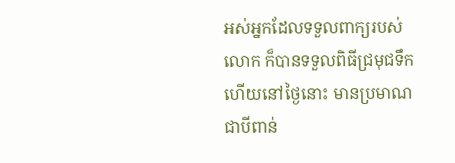អស់អ្នកដែលទទួលពាក្យរបស់លោក ក៏បានទទួលពិធីជ្រមុជទឹក ហើយនៅថ្ងៃនោះ មានប្រមាណជាបីពាន់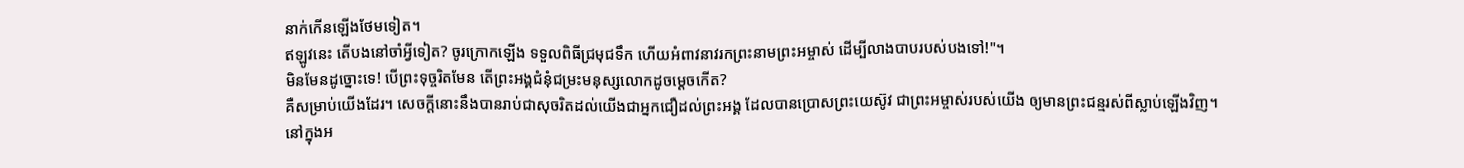នាក់កើនឡើងថែមទៀត។
ឥឡូវនេះ តើបងនៅចាំអ្វីទៀត? ចូរក្រោកឡើង ទទួលពិធីជ្រមុជទឹក ហើយអំពាវនាវរកព្រះនាមព្រះអម្ចាស់ ដើម្បីលាងបាបរបស់បងទៅ!"។
មិនមែនដូច្នោះទេ! បើព្រះទុច្ចរិតមែន តើព្រះអង្គជំនុំជម្រះមនុស្សលោកដូចម្ដេចកើត?
គឺសម្រាប់យើងដែរ។ សេចក្តីនោះនឹងបានរាប់ជាសុចរិតដល់យើងជាអ្នកជឿដល់ព្រះអង្គ ដែលបានប្រោសព្រះយេស៊ូវ ជាព្រះអម្ចាស់របស់យើង ឲ្យមានព្រះជន្មរស់ពីស្លាប់ឡើងវិញ។
នៅក្នុងអ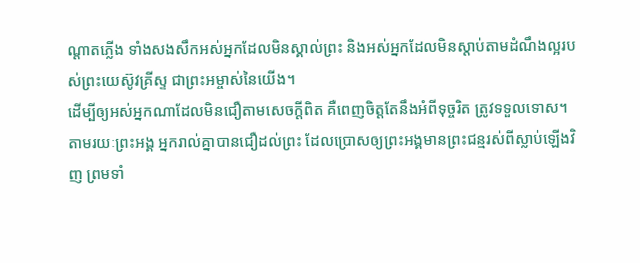ណ្ដាតភ្លើង ទាំងសងសឹកអស់អ្នកដែលមិនស្គាល់ព្រះ និងអស់អ្នកដែលមិនស្តាប់តាមដំណឹងល្អរបស់ព្រះយេស៊ូវគ្រីស្ទ ជាព្រះអម្ចាស់នៃយើង។
ដើម្បីឲ្យអស់អ្នកណាដែលមិនជឿតាមសេចក្ដីពិត គឺពេញចិត្តតែនឹងអំពីទុច្ចរិត ត្រូវទទួលទោស។
តាមរយៈព្រះអង្គ អ្នករាល់គ្នាបានជឿដល់ព្រះ ដែលប្រោសឲ្យព្រះអង្គមានព្រះជន្មរស់ពីស្លាប់ឡើងវិញ ព្រមទាំ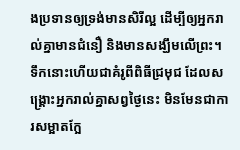ងប្រទានឲ្យទ្រង់មានសិរីល្អ ដើម្បីឲ្យអ្នករាល់គ្នាមានជំនឿ និងមានសង្ឃឹមលើព្រះ។
ទឹកនោះហើយជាគំរូពីពិធីជ្រមុជ ដែលសង្គ្រោះអ្នករាល់គ្នាសព្វថ្ងៃនេះ មិនមែនជាការសម្អាតក្អែ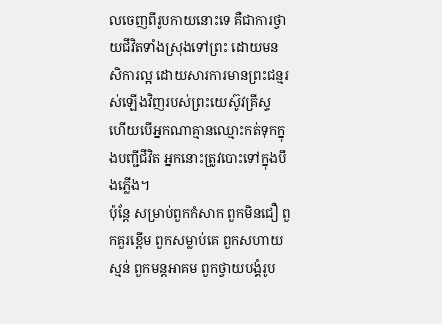លចេញពីរូបកាយនោះទេ គឺជាការថ្វាយជីវិតទាំងស្រុងទៅព្រះ ដោយមនសិការល្អ ដោយសារការមានព្រះជន្មរស់ឡើងវិញរបស់ព្រះយេស៊ូវគ្រីស្ទ
ហើយបើអ្នកណាគ្មានឈ្មោះកត់ទុកក្នុងបញ្ជីជីវិត អ្នកនោះត្រូវបោះទៅក្នុងបឹងភ្លើង។
ប៉ុន្តែ សម្រាប់ពួកកំសាក ពួកមិនជឿ ពួកគួរខ្ពើម ពួកសម្លាប់គេ ពួកសហាយស្មន់ ពួកមន្តអាគម ពួកថ្វាយបង្គំរូប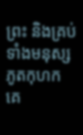ព្រះ និងគ្រប់ទាំងមនុស្សភូតកុហក គេ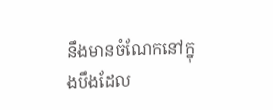នឹងមានចំណែកនៅក្នុងបឹងដែល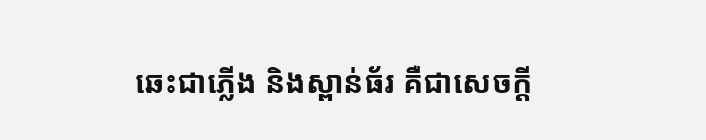ឆេះជាភ្លើង និងស្ពាន់ធ័រ គឺជាសេចក្ដី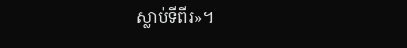ស្លាប់ទីពីរ»។